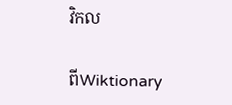វិកល

ពីWiktionary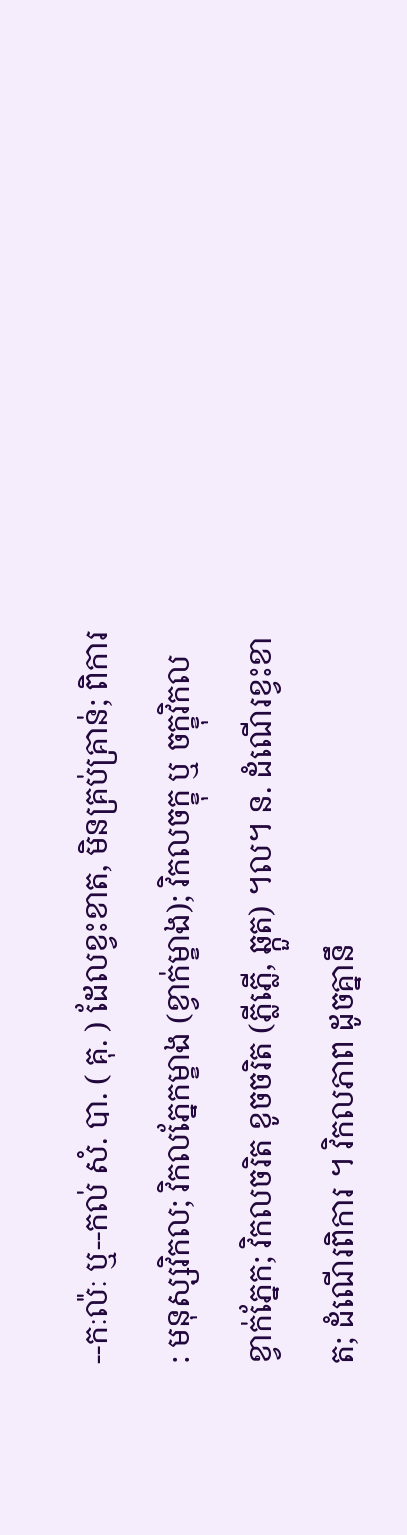--កៈល៉ៈ ឬ--កល់ សំ. បា. ( គុ. ) ដែលខ្វះខាត, មិនគ្រប់គ្រាន់; ពិការ : មនុស្សវិកល; វិកលភ្នែកម្ខាង (ខ្វាក់ម្ខាង); វិកលចក្ខុ ឬ ចក្ខុវិកល ខ្វាក់ភ្នែក; វិកលចរិត ខូចចរិត (ភ្លីភ្លើ, ឆ្កួត) ។ល។ ន. ដំណើរខ្វះខាត; ដំណើរពិការ ។ វិកលភាព ដូចគ្នានឹ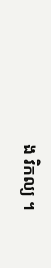ង វិកល្យ ។